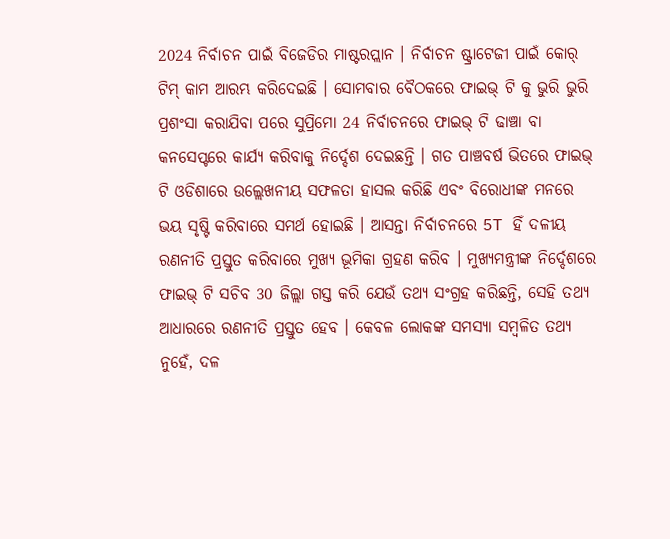2024 ନିର୍ବାଚନ ପାଇଁ ବିଜେଡିର ମାଷ୍ଟରପ୍ଲାନ । ନିର୍ବାଚନ ଷ୍ଟ୍ରାଟେଜୀ ପାଇଁ କୋର୍ ଟିମ୍ କାମ ଆରମ୍ଭ କରିଦେଇଛି । ସୋମବାର ବୈଠକରେ ଫାଇଭ୍ ଟି କୁ ଭୁରି ଭୁରି ପ୍ରଶଂସା କରାଯିବା ପରେ ସୁପ୍ରିମୋ 24 ନିର୍ବାଚନରେ ଫାଇଭ୍ ଟି ଢାଞ୍ଚା ବା କନସେପ୍ଟରେ କାର୍ଯ୍ୟ କରିବାକୁ ନିର୍ଦ୍ଦେଶ ଦେଇଛନ୍ତି । ଗତ ପାଞ୍ଚବର୍ଷ ଭିତରେ ଫାଇଭ୍ ଟି ଓଡିଶାରେ ଉଲ୍ଲେଖନୀୟ ସଫଳତା ହାସଲ କରିଛି ଏବଂ ବିରୋଧୀଙ୍କ ମନରେ ଭୟ ସୃଷ୍ଟି କରିବାରେ ସମର୍ଥ ହୋଇଛି । ଆସନ୍ତା ନିର୍ବାଚନରେ 5T ହିଁ ଦଳୀୟ ରଣନୀତି ପ୍ରସ୍ତୁତ କରିବାରେ ମୁଖ୍ୟ ଭୂମିକା ଗ୍ରହଣ କରିବ । ମୁଖ୍ୟମନ୍ତ୍ରୀଙ୍କ ନିର୍ଦ୍ଦେଶରେ ଫାଇଭ୍ ଟି ସଚିବ 30 ଜିଲ୍ଲା ଗସ୍ତ କରି ଯେଉଁ ତଥ୍ୟ ସଂଗ୍ରହ କରିଛନ୍ତି, ସେହି ତଥ୍ୟ ଆଧାରରେ ରଣନୀତି ପ୍ରସ୍ତୁତ ହେବ । କେବଳ ଲୋକଙ୍କ ସମସ୍ୟା ସମ୍ବଳିତ ତଥ୍ୟ ନୁହେଁ, ଦଳ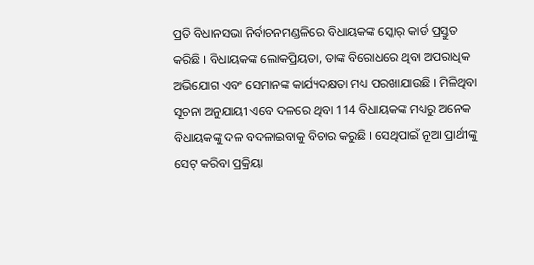ପ୍ରତି ବିଧାନସଭା ନିର୍ବାଚନମଣ୍ଡଳିରେ ବିଧାୟକଙ୍କ ସ୍କୋର୍ କାର୍ଡ ପ୍ରସ୍ତୁତ କରିଛି । ବିଧାୟକଙ୍କ ଲୋକପ୍ରିୟତା, ତାଙ୍କ ବିରୋଧରେ ଥିବା ଅପରାଧିକ ଅଭିଯୋଗ ଏବଂ ସେମାନଙ୍କ କାର୍ଯ୍ୟଦକ୍ଷତା ମଧ୍ୟ ପରଖାଯାଉଛି । ମିଳିଥିବା ସୂଚନା ଅନୁଯାୟୀ ଏବେ ଦଳରେ ଥିବା 114 ବିଧାୟକଙ୍କ ମଧ୍ୟରୁ ଅନେକ ବିଧାୟକଙ୍କୁ ଦଳ ବଦଳାଇବାକୁ ବିଚାର କରୁଛି । ସେଥିପାଇଁ ନୂଆ ପ୍ରାର୍ଥୀଙ୍କୁ ସେଟ୍ କରିବା ପ୍ରକ୍ରିୟା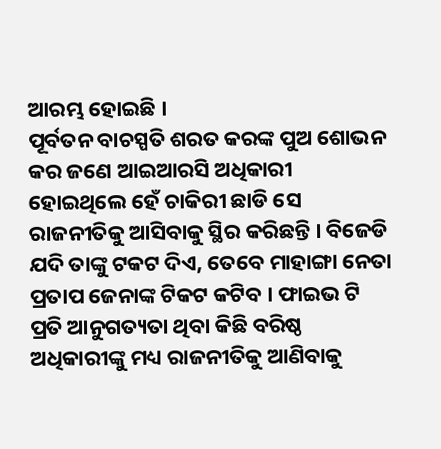ଆରମ୍ଭ ହୋଇଛି ।
ପୂର୍ବତନ ବାଚସ୍ପତି ଶରତ କରଙ୍କ ପୁଅ ଶୋଭନ କର ଜଣେ ଆଇଆରସି ଅଧିକାରୀ ହୋଇଥିଲେ ହେଁ ଚାକିରୀ ଛାଡି ସେ ରାଜନୀତିକୁ ଆସିବାକୁ ସ୍ଥିର କରିଛନ୍ତି । ବିଜେଡି ଯଦି ତାଙ୍କୁ ଟକଟ ଦିଏ, ତେବେ ମାହାଙ୍ଗା ନେତା ପ୍ରତାପ ଜେନାଙ୍କ ଟିକଟ କଟିବ । ଫାଇଭ ଟି ପ୍ରତି ଆନୁଗତ୍ୟତା ଥିବା କିଛି ବରିଷ୍ଠ ଅଧିକାରୀଙ୍କୁ ମଧ୍ୟ ରାଜନୀତିକୁ ଆଣିବାକୁ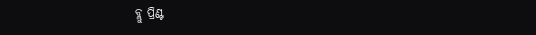ବ୍ଲୁ ପ୍ରିଣ୍ଟ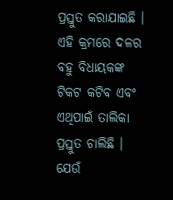ପ୍ରସ୍ତୁତ କରାଯାଇଛି । ଏହି କ୍ରମରେ ଦଳର ବହୁ ବିଧାୟକଙ୍କ ଟିକଟ କଟିବ ଏବଂ ଏଥିପାଇଁ ତାଲିକା ପ୍ରସ୍ତୁତ ଚାଲିଛି । ଯେଉଁ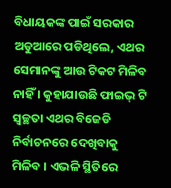ବିଧାୟକଙ୍କ ପାଇଁ ସରକାର ଅଡୁଆରେ ପଡିଥିଲେ, ଏଥର ସେମାନଙ୍କୁ ଆଉ ଟିକଟ ମିଳିବ ନାହିଁ । କୁହାଯାଉଛି ଫାଇଭ୍ ଟି ସ୍ବଚ୍ଛତା ଏଥର ବିଜେଡି ନିର୍ବାଚନରେ ଦେଖିବାକୁ ମିଳିବ । ଏଭଳି ସ୍ଥିତିରେ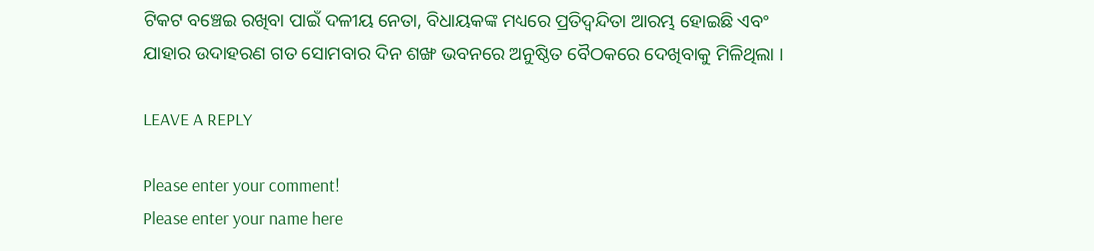ଟିକଟ ବଞ୍ଚେଇ ରଖିବା ପାଇଁ ଦଳୀୟ ନେତା, ବିଧାୟକଙ୍କ ମଧ୍ୟରେ ପ୍ରତିଦ୍ବନ୍ଦିତା ଆରମ୍ଭ ହୋଇଛି ଏବଂ ଯାହାର ଉଦାହରଣ ଗତ ସୋମବାର ଦିନ ଶଙ୍ଖ ଭବନରେ ଅନୁଷ୍ଠିତ ବୈଠକରେ ଦେଖିବାକୁ ମିଳିଥିଲା ।

LEAVE A REPLY

Please enter your comment!
Please enter your name here